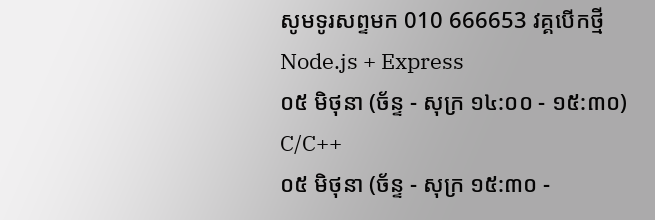សូមទូរសព្ទមក 010 666653 វគ្គបើកថ្មី
Node.js + Express
០៥ មិថុនា (ច័ន្ទ - សុក្រ ១៤:០០ - ១៥:៣០)
C/C++
០៥ មិថុនា (ច័ន្ទ - សុក្រ ១៥:៣០ -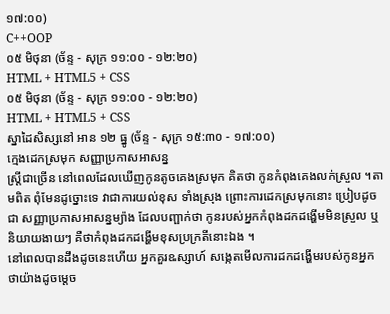១៧:០០)
C++OOP
០៥ មិថុនា (ច័ន្ទ - សុក្រ ១១:០០ - ១២:២០)
HTML + HTML5 + CSS
០៥ មិថុនា (ច័ន្ទ - សុក្រ ១១:០០ - ១២:២០)
HTML + HTML5 + CSS
ស្នាដៃសិស្សនៅ អាន ១២ ធ្នូ (ច័ន្ទ - សុក្រ ១៥:៣០ - ១៧:០០)
ក្មេងដេកស្រមុក សញ្ញាប្រកាសអាសន្ន
ស្រ្តីជាច្រើន នៅពេលដែលឃើញកូនតូចគេងស្រមុក គិតថា កូនកំពុងគេងលក់ស្រួល ។តាមពិត ពុំមែនដូច្នោះទេ វាជាការយល់ខុស ទាំងស្រុង ព្រោះការដេកស្រមុកនោះ ប្រៀបដូចជា សញ្ញាប្រកាសអាសន្នម្យ៉ាង ដែលបញ្ផាក់ថា កូនរបស់អ្នកកំពុងដកដង្ហើមមិនស្រួល ឬនិយាយងាយៗ គឺថាកំពុងដកដង្ហើមខុសប្រក្រតីនោះឯង ។
នៅពេលបានដឹងដូចនេះហើយ អ្នកគួរឩស្សាហ៍ សង្កេតមើលការដកដង្ហើមរបស់កូនអ្នក ថាយ៉ាងដូចម្តេច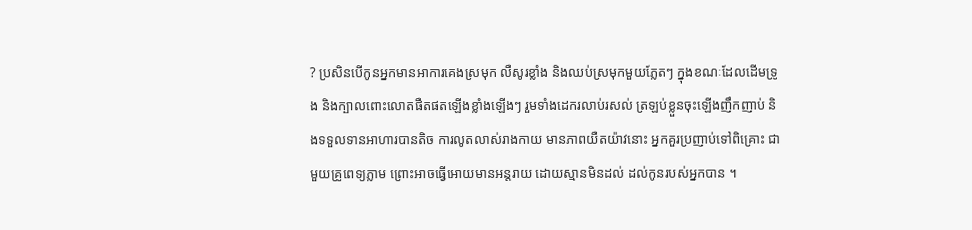? ប្រសិនបើកូនអ្នកមានអាការគេងស្រមុក លឺសូរខ្លាំង និងឈប់ស្រមុកមួយភ្លែតៗ ក្នុងខណៈដែលដើមទ្រូង និងក្បាលពោះលោតផឺតផតឡើងខ្លាំងឡើងៗ រួមទាំងដេករលាប់រសល់ ត្រឡប់ខ្លួនចុះឡើងញឹកញាប់ និងទទួលទានអាហារបានតិច ការលូតលាស់រាងកាយ មានភាពយឺតយ៉ាវនោះ អ្នកគួរប្រញាប់ទៅពិគ្រោះ ជាមួយគ្រូពេទ្យភ្លាម ព្រោះអាចធ្វើអោយមានអន្តរាយ ដោយស្មានមិនដល់ ដល់កូនរបស់អ្នកបាន ។